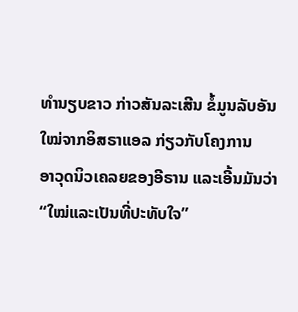ທຳນຽບຂາວ ກ່າວສັນລະເສີນ ຂໍ້ມູນລັບອັນໃໝ່ຈາກອິສຣາແອລ ກ່ຽວກັບໂຄງການ
ອາວຸດນິວເຄລຍຂອງອີຣານ ແລະເອີ້ນມັນວ່າ “ໃໝ່ແລະເປັນທີ່ປະທັບໃຈ”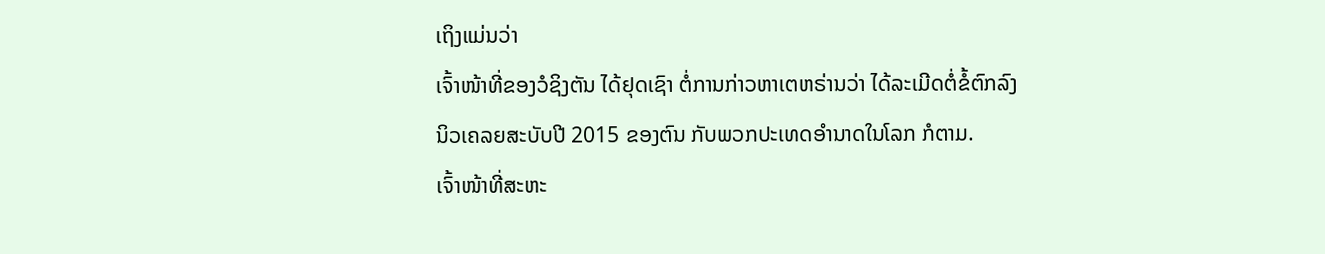ເຖິງແມ່ນວ່າ
ເຈົ້າໜ້າທີ່ຂອງວໍຊິງຕັນ ໄດ້ຢຸດເຊົາ ຕໍ່ການກ່າວຫາເຕຫຣ່ານວ່າ ໄດ້ລະເມີດຕໍ່ຂໍ້ຕົກລົງ
ນິວເຄລຍສະບັບປີ 2015 ຂອງຕົນ ກັບພວກປະເທດອຳນາດໃນໂລກ ກໍຕາມ.
ເຈົ້າໜ້າທີ່ສະຫະ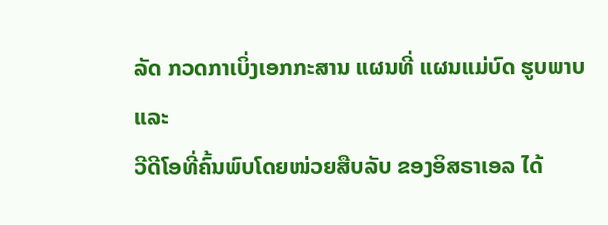ລັດ ກວດກາເບິ່ງເອກກະສານ ແຜນທີ່ ແຜນແມ່ບົດ ຮູບພາບ ແລະ
ວີດີໂອທີ່ຄົ້ນພົບໂດຍໜ່ວຍສືບລັບ ຂອງອິສຣາເອລ ໄດ້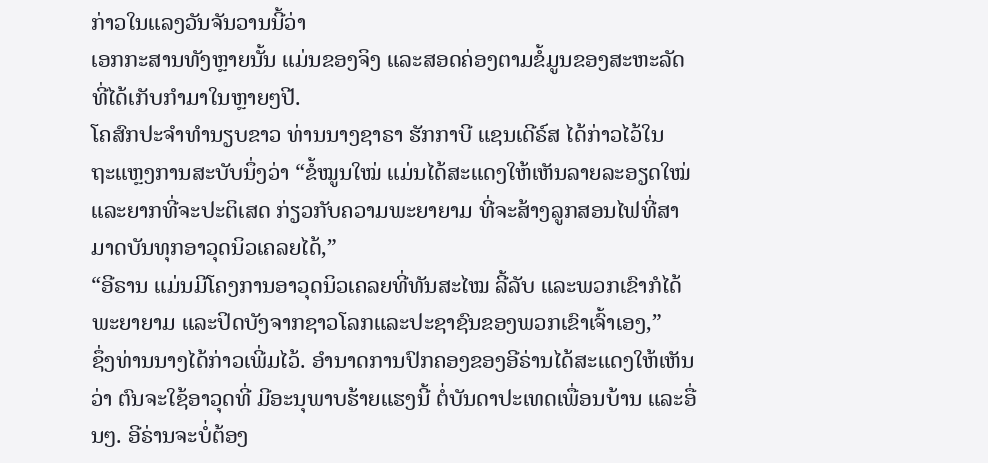ກ່າວໃນແລງວັນຈັນວານນີ້ວ່າ
ເອກກະສານທັງຫຼາຍນັ້ນ ແມ່ນຂອງຈິງ ແລະສອດຄ່ອງຕາມຂໍ້ມູນຂອງສະຫະລັດ
ທີ່ໄດ້ເກັບກຳມາໃນຫຼາຍໆປີ.
ໂຄສົກປະຈຳທຳນຽບຂາວ ທ່ານນາງຊາຣາ ຮັກກາບີ ແຊນເດີຣ໌ສ ໄດ້ກ່າວໄວ້ໃນ
ຖະແຫຼງການສະບັບນຶ່ງວ່າ “ຂໍ້ໝູນໃໝ່ ແມ່ນໄດ້ສະແດງໃຫ້ເຫັນລາຍລະອຽດໃໝ່
ແລະຍາກທີ່ຈະປະຕິເສດ ກ່ຽວກັບຄວາມພະຍາຍາມ ທີ່ຈະສ້າງລູກສອນໄຟທີ່ສາ
ມາດບັນທຸກອາວຸດນິວເຄລຍໄດ້,”
“ອີຣານ ແມ່ນມີໂຄງການອາວຸດນິວເຄລຍທີ່ທັນສະໄໝ ລີ້ລັບ ແລະພວກເຂົາກໍໄດ້
ພະຍາຍາມ ແລະປິດບັງຈາກຊາວໂລກແລະປະຊາຊົນຂອງພວກເຂົາເຈົ້າເອງ,”
ຊຶ່ງທ່ານນາງໄດ້ກ່າວເພີ່ມໄວ້. ອຳນາດການປົກຄອງຂອງອີຣ່ານໄດ້ສະແດງໃຫ້ເຫັນວ່າ ຕົນຈະໃຊ້ອາວຸດທີ່ ມີອະນຸພາບຮ້າຍແຮງນີ້ ຕໍ່ບັນດາປະເທດເພື່ອນບ້ານ ແລະອື່ນໆ. ອີຣ່ານຈະບໍ່ຕ້ອງ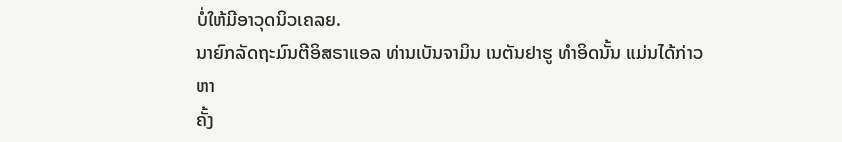ບໍ່ໃຫ້ມີອາວຸດນິວເຄລຍ.
ນາຍົກລັດຖະມົນຕີອິສຣາແອລ ທ່ານເບັນຈາມິນ ເນຕັນຢາຮູ ທຳອິດນັ້ນ ແມ່ນໄດ້ກ່າວຫາ
ຄັ້ງ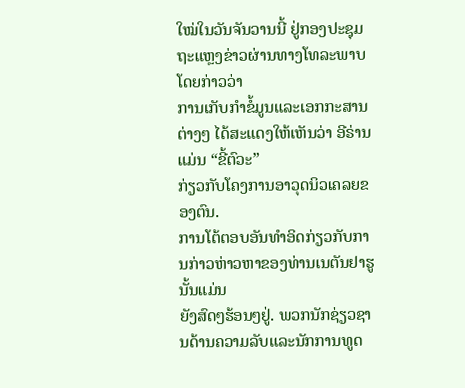ໃໝ່ໃນວັນຈັນວານນີ້ ຢູ່ກອງປະຊຸມຖະແຫຼງຂ່າວຜ່ານທາງໂທລະພາບ ໂດຍກ່າວວ່າ
ການເກັບກຳຂໍ້ມູນແລະເອກກະສານຕ່າງໆ ໄດ້ສະແດງໃຫ້ເຫັນວ່າ ອີຣ່ານ ແມ່ນ “ຂີ້ຕົວະ”
ກ່ຽວກັບໂຄງການອາວຸດນິວເຄລຍຂອງຕົນ.
ການໂຕ້ຕອບອັນທຳອິດກ່ຽວກັບການກ່າວຫ່າວຫາຂອງທ່ານເນຕັນຢາຮູ ນັ້ນແມ່ນ
ຍັງສົດໆຮ້ອນໆຢູ່. ພວກນັກຊ່ຽວຊານດ້ານຄວາມລັບແລະນັກການທູດ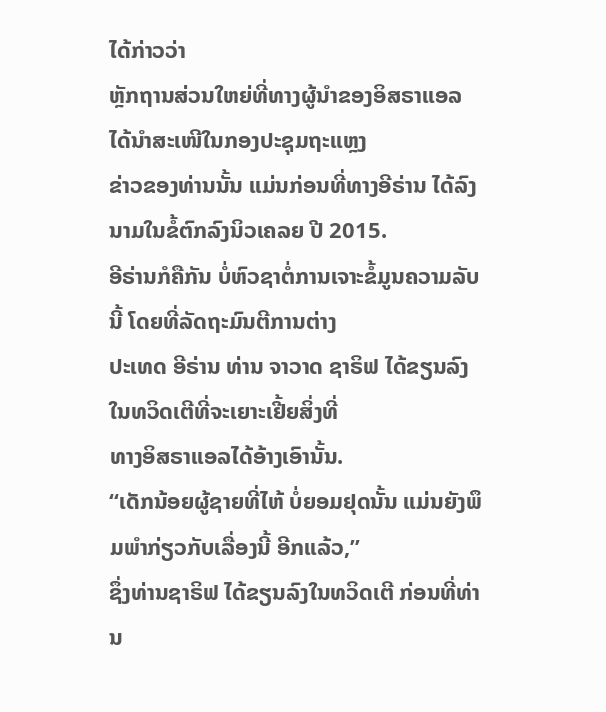ໄດ້ກ່າວວ່າ
ຫຼັກຖານສ່ວນໃຫຍ່ທີ່ທາງຜູ້ນຳຂອງອິສຣາແອລ ໄດ້ນຳສະເໜີໃນກອງປະຊຸມຖະແຫຼງ
ຂ່າວຂອງທ່ານນັ້ນ ແມ່ນກ່ອນທີ່ທາງອີຣ່ານ ໄດ້ລົງນາມໃນຂໍ້ຕົກລົງນິວເຄລຍ ປີ 2015.
ອີຣ່ານກໍຄືກັນ ບໍ່ຫົວຊາຕໍ່ການເຈາະຂໍ້ມູນຄວາມລັບນີ້ ໂດຍທີ່ລັດຖະມົນຕີການຕ່າງ
ປະເທດ ອີຣ່ານ ທ່ານ ຈາວາດ ຊາຣິຟ ໄດ້ຂຽນລົງໃນທວິດເຕີທີ່ຈະເຍາະເຢີ້ຍສິ່ງທີ່
ທາງອິສຣາແອລໄດ້ອ້າງເອົານັ້ນ.
“ເດັກນ້ອຍຜູ້ຊາຍທີ່ໄຫ້ ບໍ່ຍອມຢຸດນັ້ນ ແມ່ນຍັງພຶມພຳກ່ຽວກັບເລື່ອງນີ້ ອີກແລ້ວ,”
ຊຶ່ງທ່ານຊາຣິຟ ໄດ້ຂຽນລົງໃນທວິດເຕີ ກ່ອນທີ່ທ່ານ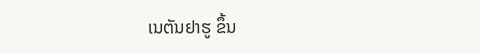ເນຕັນຢາຮູ ຂຶ້ນ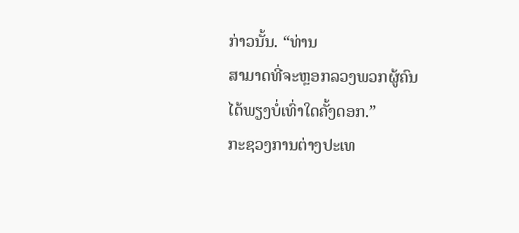ກ່າວນັ້ນ. “ທ່ານ
ສາມາດທີ່ຈະຫຼອກລວງພວກຜູ້ຄົນ ໄດ້ພຽງບໍ່ເທົ່າໃດຄັ້ງດອກ.”
ກະຊວງການຕ່າງປະເທ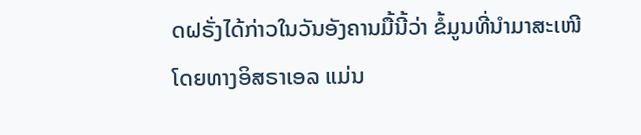ດຝຣັ່ງໄດ້ກ່າວໃນວັນອັງຄານມື້ນີ້ວ່າ ຂໍ້ມູນທີ່ນຳມາສະເໜີ
ໂດຍທາງອິສຣາເອລ ແມ່ນ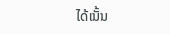ໄດ້ເນັ້ນ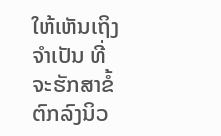ໃຫ້ເຫັນເຖິງຈຳເປັນ ທີ່ຈະຮັກສາຂໍ້ຕົກລົງນິວ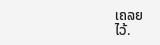ເຄລຍ
ໄວ້.